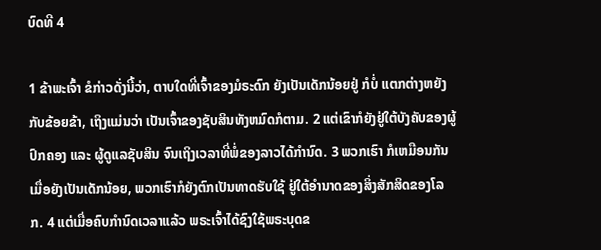ບົດທີ 4

1 ຂ້າພະເຈົ້າ ຂໍກ່າວດັ່ງນີ້ວ່າ, ຕາບໃດທີ່ເຈົ້າຂອງມໍຣະດົກ ຍັງເປັນເດັກນ້ອຍຢູ່ ກໍບໍ່ ແຕກຕ່າງຫຍັງກັບຂ້ອຍຂ້າ, ເຖິງແມ່ນວ່າ ເປັນເຈົ້າຂອງຊັບສິນທັງຫມົດກໍຕາມ. 2 ແຕ່ເຂົາກໍຍັງຢູ່ໃຕ້ບັງຄັບຂອງຜູ້ປົກຄອງ ແລະ ຜູ້ດູແລຊັບສິນ ຈົນເຖິງເວລາທີ່ພໍ່ຂອງລາວໄດ້ກຳນົດ. 3 ພວກເຮົາ ກໍເຫມືອນກັນເມື່ອຍັງເປັນເດັກນ້ອຍ, ພວກເຮົາກໍຍັງຕົກເປັນທາດຮັບໃຊ້ ຢູ່ໃຕ້ອຳນາດຂອງສິ່ງສັກສິດຂອງໂລກ. 4 ແຕ່ເມື່ອຄົບກຳນົດເວລາແລ້ວ ພຣະເຈົ້າໄດ້ຊົງໃຊ້ພຣະບຸດຂ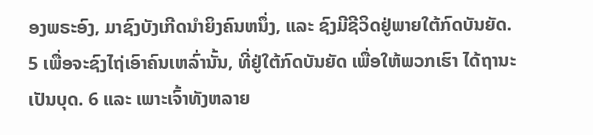ອງພຣະອົງ, ມາຊົງບັງເກີດນຳຍິງຄົນຫນຶ່ງ, ແລະ ຊົງມີຊີວິດຢູ່ພາຍໃຕ້ກົດບັນຍັດ. 5 ເພື່ອຈະຊົງໄຖ່ເອົາຄົນເຫລົ່ານັ້ນ, ທີ່ຢູ່ໃຕ້ກົດບັນຍັດ ເພື່ອໃຫ້ພວກເຮົາ ໄດ້ຖານະເປັນບຸດ. 6 ແລະ ເພາະເຈົ້າທັງຫລາຍ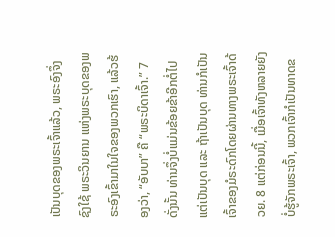ເປັນບຸດຂອງພຣະເຈົ້າແລ້ວ, ພຣະອົງຈຶ່ງຊົງໃຊ້ ພຣະວິນຍານ ແຫ່ງພຣະບຸດຂອງພຣະອົງເຂົ້າມາໃນໃຈຂອງພວກເຮົາ, ແລ້ວຮ້ອງວ່າ, “ອັບບາ” ຄື “ພຣະບິດາເຈົ້າ.” 7 ດັ່ງນັ້ນ ທ່ານຈຶ່ງບໍ່ແມ່ນຂ້ອຍຂ້າອີກຕໍ່ໄປແຕ່ເປັນບຸດ ແລະ ຖ້າເປັນບຸດ ທ່ານກໍເປັນເຈົ້າຂອງມໍຣະດົກໂດຍຜ່ານທາງພຣະເຈົ້າດ້ວຍ. 8 ແຕ່ກ່ອນນີ້, ເມື່ອເຈົ້າທັງຫລາຍຍັງບໍ່ຮູ້ຈັກພຣະເຈົ້າ, ພວກເຈົ້າກໍເປັນທາດຂ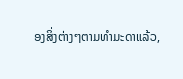ອງສິ່ງຕ່າງໆຕາມທຳມະດາແລ້ວ,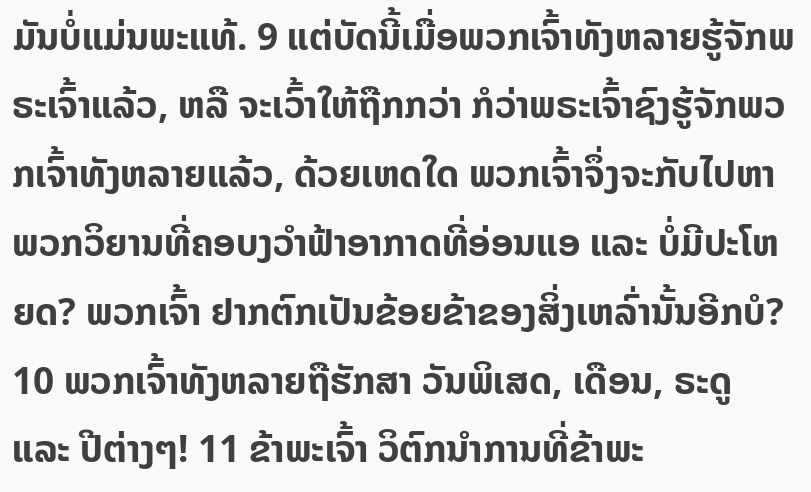ມັນບໍ່ແມ່ນພະແທ້. 9 ແຕ່ບັດນີ້ເມື່ອພວກເຈົ້າທັງຫລາຍຮູ້ຈັກພຣະເຈົ້າແລ້ວ, ຫລື ຈະເວົ້າໃຫ້ຖືກກວ່າ ກໍວ່າພຣະເຈົ້າຊົງຮູ້ຈັກພວກເຈົ້າທັງຫລາຍແລ້ວ, ດ້ວຍເຫດໃດ ພວກເຈົ້າຈຶ່ງຈະກັບໄປຫາພວກວິຍານທີ່ຄອບງວໍາຟ້າອາກາດທີ່ອ່ອນແອ ແລະ ບໍ່ມີປະໂຫຍດ? ພວກເຈົ້າ ຢາກຕົກເປັນຂ້ອຍຂ້າຂອງສິ່ງເຫລົ່ານັ້ນອີກບໍ? 10 ພວກເຈົ້າທັງຫລາຍຖືຮັກສາ ວັນພິເສດ, ເດືອນ, ຣະດູ ແລະ ປີຕ່າງໆ! 11 ຂ້າພະເຈົ້າ ວິຕົກນຳການທີ່ຂ້າພະ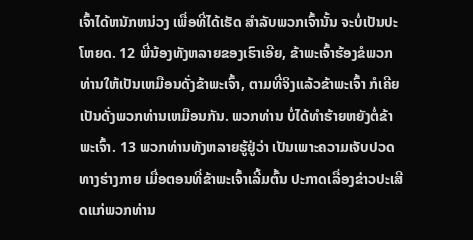ເຈົ້າໄດ້ຫນັກຫນ່ວງ ເພື່ອທີ່ໄດ້ເຮັດ ສຳລັບພວກເຈົ້ານັ້ນ ຈະບໍ່ເປັນປະໂຫຍດ. 12 ພີ່ນ້ອງທັງຫລາຍຂອງເຮົາເອີຍ, ຂ້າພະເຈົ້າຮ້ອງຂໍພວກທ່ານໃຫ້ເປັນເຫມືອນດັ່ງຂ້າພະເຈົ້າ, ຕາມທີ່ຈິງແລ້ວຂ້າພະເຈົ້າ ກໍເຄີຍເປັນດັ່ງພວກທ່ານເຫມືອນກັນ. ພວກທ່ານ ບໍ່ໄດ້ທຳຮ້າຍຫຍັງຕໍ່ຂ້າພະເຈົ້າ. 13 ພວກທ່ານທັງຫລາຍຮູ້ຢູ່ວ່າ ເປັນເພາະຄວາມເຈັບປວດທາງຮ່າງກາຍ ເມື່ອຕອນທີ່ຂ້າພະເຈົ້າເລີ້ມຕົ້ນ ປະກາດເລື່ອງຂ່າວປະເສີດແກ່ພວກທ່ານ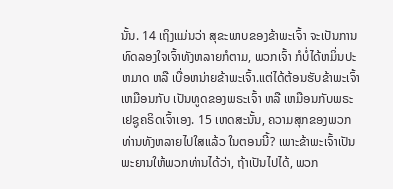ນັ້ນ. 14 ເຖິງແມ່ນວ່າ ສຸຂະພາບຂອງຂ້າພະເຈົ້າ ຈະເປັນການທົດລອງໃຈເຈົ້າທັງຫລາຍກໍຕາມ, ພວກເຈົ້າ ກໍບໍ່ໄດ້ຫມິ່ນປະຫມາດ ຫລື ເບື່ອຫນ່າຍຂ້າພະເຈົ້າ.ແຕ່ໄດ້ຕ້ອນຮັບຂ້າພະເຈົ້າເຫມືອນກັບ ເປັນທູດຂອງພຣະເຈົ້າ ຫລື ເຫມືອນກັບພຣະເຢຊູຄຣິດເຈົ້າເອງ. 15 ເຫດສະນັ້ນ, ຄວາມສຸກຂອງພວກທ່ານທັງຫລາຍໄປໃສແລ້ວ ໃນຕອນນີ້? ເພາະຂ້າພະເຈົ້າເປັນພະຍານໃຫ້ພວກທ່ານໄດ້ວ່າ, ຖ້າເປັນໄປໄດ້, ພວກ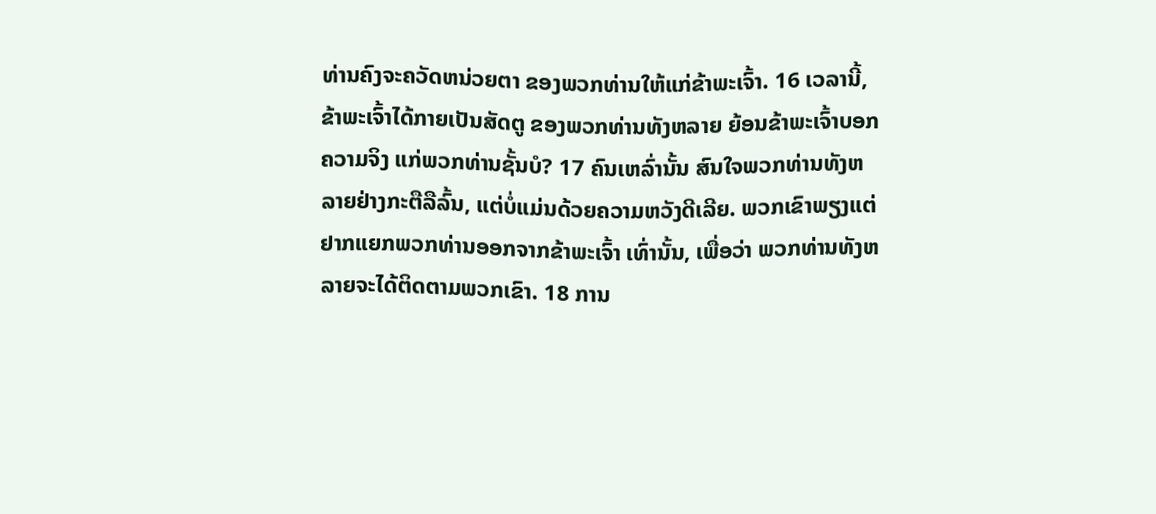ທ່ານຄົງຈະຄວັດຫນ່ວຍຕາ ຂອງພວກທ່ານໃຫ້ແກ່ຂ້າພະເຈົ້າ. 16 ເວລານີ້, ຂ້າພະເຈົ້າໄດ້ກາຍເປັນສັດຕູ ຂອງພວກທ່ານທັງຫລາຍ ຍ້ອນຂ້າພະເຈົ້າບອກຄວາມຈິງ ແກ່ພວກທ່ານຊັ້ນບໍ? 17 ຄົນເຫລົ່ານັ້ນ ສົນໃຈພວກທ່ານທັງຫລາຍຢ່າງກະຕືລືລົ້ນ, ແຕ່ບໍ່ແມ່ນດ້ວຍຄວາມຫວັງດີເລີຍ. ພວກເຂົາພຽງແຕ່ຢາກແຍກພວກທ່ານອອກຈາກຂ້າພະເຈົ້າ ເທົ່ານັ້ນ, ເພື່ອວ່າ ພວກທ່ານທັງຫລາຍຈະໄດ້ຕິດຕາມພວກເຂົາ. 18 ການ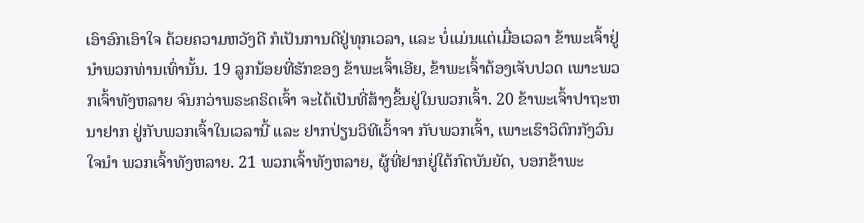ເອົາອົກເອົາໃຈ ດ້ວຍຄວາມຫວັງດີ ກໍເປັນການດີຢູ່ທຸກເວລາ, ແລະ ບໍ່ແມ່ນແຕ່ເມື່ອເວລາ ຂ້າພະເຈົ້າຢູ່ນຳພວກທ່ານເທົ່ານັ້ນ. 19 ລູກນ້ອຍທີ່ຮັກຂອງ ຂ້າພະເຈົ້າເອີຍ, ຂ້າພະເຈົ້າຕ້ອງເຈັບປວດ ເພາະພວກເຈົ້າທັງຫລາຍ ຈົນກວ່າພຣະຄຣິດເຈົ້າ ຈະໄດ້ເປັນທີ່ສ້າງຂຶ້ນຢູ່ໃນພວກເຈົ້າ. 20 ຂ້າພະເຈົ້າປາຖະຫນາຢາກ ຢູ່ກັບພວກເຈົ້າໃນເວລານີ້ ແລະ ຢາກປ່ຽນວິທີເວົ້າຈາ ກັບພວກເຈົ້າ, ເພາະເຮົາວິຕົກກັງວົນໃຈນຳ ພວກເຈົ້າທັງຫລາຍ. 21 ພວກເຈົ້າທັງຫລາຍ, ຜູ້ທີ່ຢາກຢູ່ໃຕ້ກົດບັນຍັດ, ບອກຂ້າພະ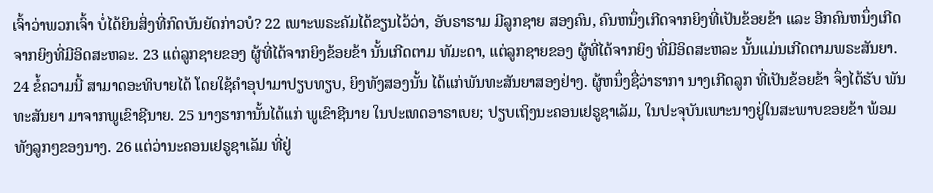ເຈົ້າວ່າພວກເຈົ້າ ບໍ່ໄດ້ຍິນສິ່ງທີ່ກົດບັນຍັດກ່າວບໍ? 22 ເພາະພຣະຄັມໄດ້ຂຽນໄວ້ວ່າ, ອັບຣາຮາມ ມີລູກຊາຍ ສອງຄົນ, ຄົນຫນຶ່ງເກີດຈາກຍິງທີ່ເປັນຂ້ອຍຂ້າ ແລະ ອີກຄົນຫນຶ່ງເກີດຈາກຍິງທີ່ມີອິດສະຫລະ. 23 ແຕ່ລູກຊາຍຂອງ ຜູ້ທີ່ໄດ້ຈາກຍິງຂ້ອຍຂ້າ ນັ້ນເກີດຕາມ ທັມະດາ, ແຕ່ລູກຊາຍຂອງ ຜູ້ທີ່ໄດ້ຈາກຍິງ ທີ່ມີອິດສະຫລະ ນັ້ນແມ່ນເກີດຕາມພຣະສັນຍາ. 24 ຂໍ້ຄວາມນີ້ ສາມາດອະທິບາຍໄດ້ ໂດຍໃຊ້ຄຳອຸປາມາປຽບທຽບ, ຍິງທັງສອງນັ້ນ ໄດ້ແກ່ພັນທະສັນຍາສອງຢ່າງ. ຜູ້ຫນຶ່ງຊື່ວ່າຮາກາ ນາງເກີດລູກ ທີ່ເປັນຂ້ອຍຂ້າ ຈຶ່ງໄດ້ຮັບ ພັນທະສັນຍາ ມາຈາກພູເຂົາຊີນາຍ. 25 ນາງຮາການັ້ນໄດ້ແກ່ ພູເຂົາຊີນາຍ ໃນປະເທດອາຣາເບຍ; ປຽບເຖິງນະຄອນເຢຣູຊາເລັມ, ໃນປະຈຸບັນເພາະນາງຢູ່ໃນສະພາບຂອຍຂ້າ ພ້ອມທັງລູກໆຂອງນາງ. 26 ແຕ່ວ່ານະຄອນເຢຣູຊາເລັມ ທີ່ຢູ່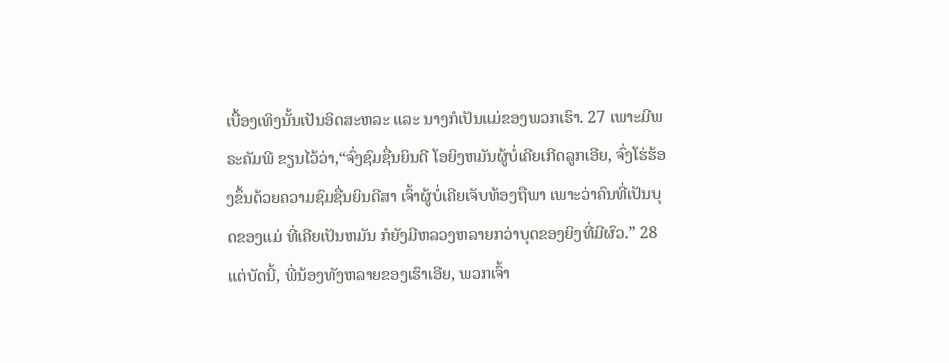ເບື້ອງເທິງນັ້ນເປັນອິດສະຫລະ ແລະ ນາງກໍເປັນແມ່ຂອງພວກເຮົາ. 27 ເພາະມີພຣະຄັມພີ ຂຽນໄວ້ວ່າ,“ຈົ່ງຊົມຊື່ນຍິນດີ ໂອຍິງຫມັນຜູ້ບໍ່ເຄີຍເກີດລູກເອີຍ, ຈົ່ງໂຮ່ຮ້ອງຂຶ້ນດ້ວຍຄວາມຊົມຊື່ນຍິນດີສາ ເຈົ້າຜູ້ບໍ່ເຄີຍເຈັບທ້ອງຖືພາ ເພາະວ່າຄົນທີ່ເປັນບຸດຂອງແມ່ ທີ່ເຄີຍເປັນຫມັນ ກໍຍັງມີຫລວງຫລາຍກວ່າບຸດຂອງຍິງທີ່ມີຜົວ.” 28 ແຕ່ບັດນີ້, ພີ່ນ້ອງທັງຫລາຍຂອງເຮົາເອີຍ, ພວກເຈົ້າ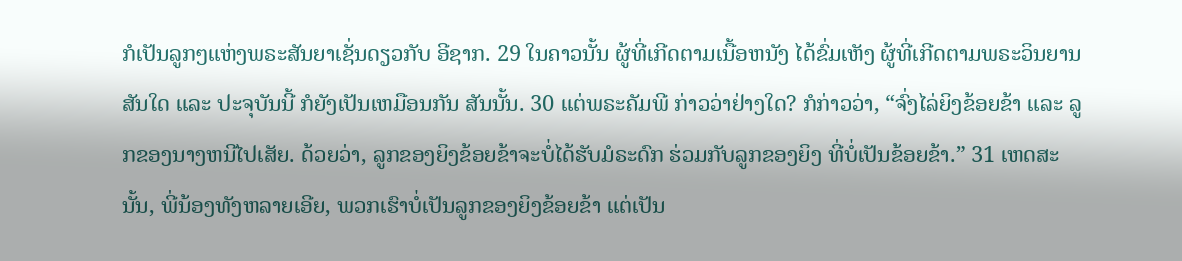ກໍເປັນລູກໆແຫ່ງພຣະສັນຍາເຊັ່ນດຽວກັບ ອີຊາກ. 29 ໃນຄາວນັ້ນ ຜູ້ທີ່ເກີດຕາມເນື້ອຫນັງ ໄດ້ຂົ່ມເຫັງ ຜູ້ທີ່ເກີດຕາມພຣະວິນຍານ ສັນໃດ ແລະ ປະຈຸບັນນີ້ ກໍຍັງເປັນເຫມືອນກັນ ສັນນັ້ນ. 30 ແຕ່ພຣະຄັມພີ ກ່າວວ່າຢ່າງໃດ? ກໍກ່າວວ່າ, “ຈົ່ງໄລ່ຍິງຂ້ອຍຂ້າ ແລະ ລູກຂອງນາງຫນີໄປເສັຍ. ດ້ວຍວ່າ, ລູກຂອງຍິງຂ້ອຍຂ້າຈະບໍ່ໄດ້ຮັບມໍຣະດົກ ຮ່ວມກັບລູກຂອງຍິງ ທີ່ບໍ່ເປັນຂ້ອຍຂ້າ.” 31 ເຫດສະນັ້ນ, ພີ່ນ້ອງທັງຫລາຍເອີຍ, ພວກເຮົາບໍ່ເປັນລູກຂອງຍິງຂ້ອຍຂ້າ ແຕ່ເປັນ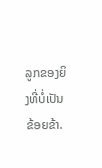ລູກຂອງຍິງທີ່ບໍ່ເປັນຂ້ອຍຂ້າ.